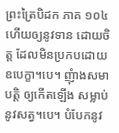ព្រះត្រៃបិដក ភាគ ១០៤
ហើយឲ្យនូវទាន ដោយចិត្ត ដែលមិនប្រកបដោយឧបេក្ខា។បេ។ ញុំាងសមាបត្តិ ឲ្យកើតឡើង សម្លាប់នូវសត្វ។បេ។ បំបែកនូវ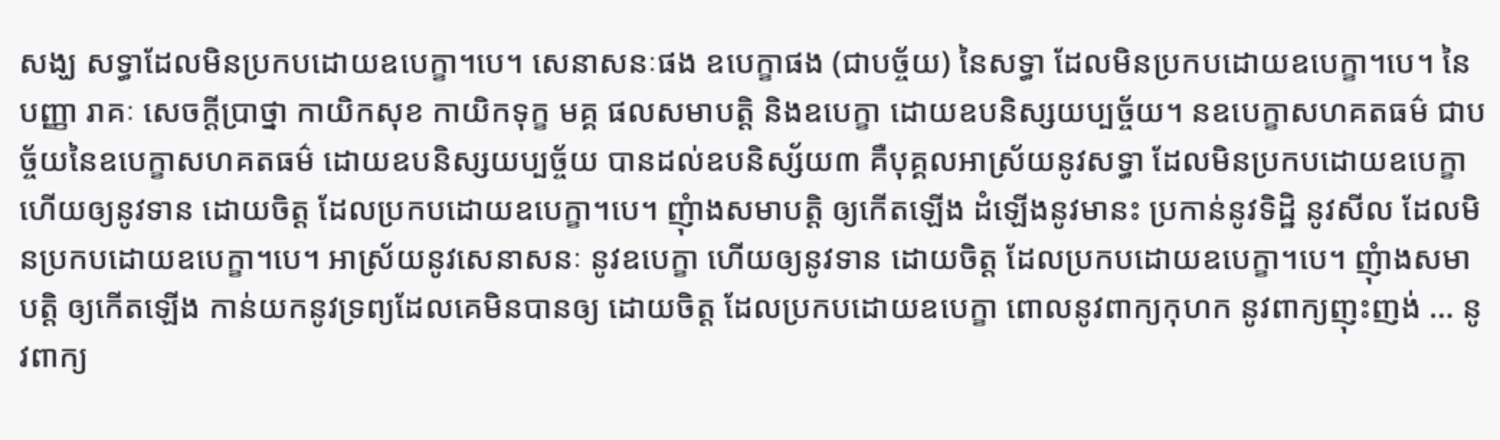សង្ឃ សទ្ធាដែលមិនប្រកបដោយឧបេក្ខា។បេ។ សេនាសនៈផង ឧបេក្ខាផង (ជាបច្ច័យ) នៃសទ្ធា ដែលមិនប្រកបដោយឧបេក្ខា។បេ។ នៃបញ្ញា រាគៈ សេចក្តីប្រាថ្នា កាយិកសុខ កាយិកទុក្ខ មគ្គ ផលសមាបត្តិ និងឧបេក្ខា ដោយឧបនិស្សយប្បច្ច័យ។ នឧបេក្ខាសហគតធម៌ ជាបច្ច័យនៃឧបេក្ខាសហគតធម៌ ដោយឧបនិស្សយប្បច្ច័យ បានដល់ឧបនិស្ស័យ៣ គឺបុគ្គលអាស្រ័យនូវសទ្ធា ដែលមិនប្រកបដោយឧបេក្ខា ហើយឲ្យនូវទាន ដោយចិត្ត ដែលប្រកបដោយឧបេក្ខា។បេ។ ញុំាងសមាបត្តិ ឲ្យកើតឡើង ដំឡើងនូវមានះ ប្រកាន់នូវទិដ្ឋិ នូវសីល ដែលមិនប្រកបដោយឧបេក្ខា។បេ។ អាស្រ័យនូវសេនាសនៈ នូវឧបេក្ខា ហើយឲ្យនូវទាន ដោយចិត្ត ដែលប្រកបដោយឧបេក្ខា។បេ។ ញុំាងសមាបត្តិ ឲ្យកើតឡើង កាន់យកនូវទ្រព្យដែលគេមិនបានឲ្យ ដោយចិត្ត ដែលប្រកបដោយឧបេក្ខា ពោលនូវពាក្យកុហក នូវពាក្យញុះញង់ … នូវពាក្យ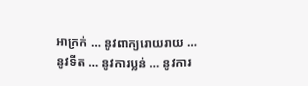អាក្រក់ … នូវពាក្យរោយរាយ … នូវទីត … នូវការប្លន់ … នូវការ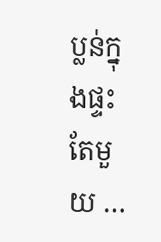ប្លន់ក្នុងផ្ទះតែមួយ …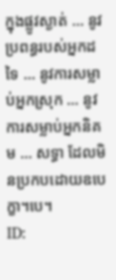ក្នុងផ្លូវស្ងាត់ … នូវប្រពន្ធរបស់អ្នកដទៃ … នូវការសម្លាប់អ្នកស្រុក … នូវការសម្លាប់អ្នកនិគម … សទ្ធា ដែលមិនប្រកបដោយឧបេក្ខា។បេ។
ID: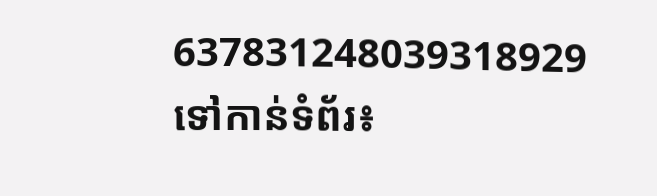637831248039318929
ទៅកាន់ទំព័រ៖